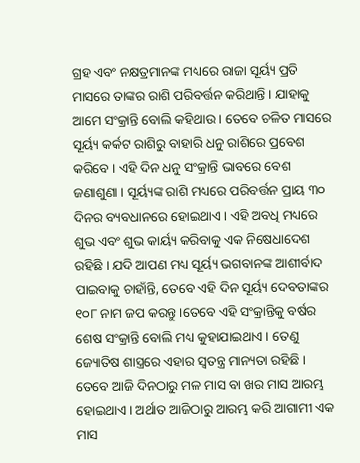ଗ୍ରହ ଏବଂ ନକ୍ଷତ୍ରମାନଙ୍କ ମଧ୍ୟରେ ରାଜା ସୂର୍ୟ୍ୟ ପ୍ରତି ମାସରେ ତାଙ୍କର ରାଶି ପରିବର୍ତ୍ତନ କରିଥାନ୍ତି । ଯାହାକୁ ଆମେ ସଂକ୍ରାନ୍ତି ବୋଲି କହିଥାଉ । ତେବେ ଚଳିତ ମାସରେ ସୂର୍ୟ୍ୟ କର୍କଟ ରାଶିରୁ ବାହାରି ଧନୁ ରାଶିରେ ପ୍ରବେଶ କରିବେ । ଏହି ଦିନ ଧନୁ ସଂକ୍ରାନ୍ତି ଭାବରେ ବେଶ ଜଣାଶୁଣା । ସୂର୍ୟ୍ୟଙ୍କ ରାଶି ମଧ୍ୟରେ ପରିବର୍ତ୍ତନ ପ୍ରାୟ ୩୦ ଦିନର ବ୍ୟବଧାନରେ ହୋଇଥାଏ । ଏହି ଅବଧି ମଧ୍ୟରେ ଶୁଭ ଏବଂ ଶୁଭ କାର୍ୟ୍ୟ କରିବାକୁ ଏକ ନିଷେଧାଦେଶ ରହିଛି । ଯଦି ଆପଣ ମଧ୍ୟ ସୂର୍ୟ୍ୟ ଭଗବାନଙ୍କ ଆଶୀର୍ବାଦ ପାଇବାକୁ ଚାହାଁନ୍ତି, ତେବେ ଏହି ଦିନ ସୂର୍ୟ୍ୟ ଦେବତାଙ୍କର ୧୦୮ ନାମ ଜପ କରନ୍ତୁ ।ତେବେ ଏହି ସଂକ୍ରାନ୍ତିକୁ ବର୍ଷର ଶେଷ ସଂକ୍ରାନ୍ତି ବୋଲି ମଧ୍ୟ କୁହାଯାଇଥାଏ । ତେଣୁ ଜ୍ୟୋତିଷ ଶାସ୍ତ୍ରରେ ଏହାର ସ୍ୱତନ୍ତ୍ର ମାନ୍ୟତା ରହିଛି । ତେବେ ଆଜି ଦିନଠାରୁ ମଳ ମାସ ବା ଖର ମାସ ଆରମ୍ଭ ହୋଇଥାଏ । ଅର୍ଥାତ ଆଜିଠାରୁ ଆରମ୍ଭ କରି ଆଗାମୀ ଏକ ମାସ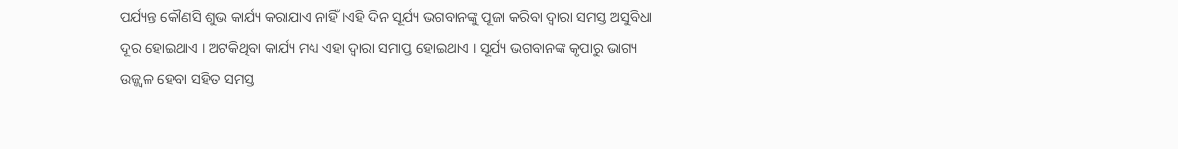ପର୍ଯ୍ୟନ୍ତ କୌଣସି ଶୁଭ କାର୍ଯ୍ୟ କରାଯାଏ ନାହିଁ ।ଏହି ଦିନ ସୂର୍ଯ୍ୟ ଭଗବାନଙ୍କୁ ପୂଜା କରିବା ଦ୍ୱାରା ସମସ୍ତ ଅସୁବିଧା ଦୂର ହୋଇଥାଏ । ଅଟକିଥିବା କାର୍ଯ୍ୟ ମଧ୍ୟ ଏହା ଦ୍ୱାରା ସମାପ୍ତ ହୋଇଥାଏ । ସୂର୍ଯ୍ୟ ଭଗବାନଙ୍କ କୃପାରୁ ଭାଗ୍ୟ ଉଜ୍ଜ୍ୱଳ ହେବା ସହିତ ସମସ୍ତ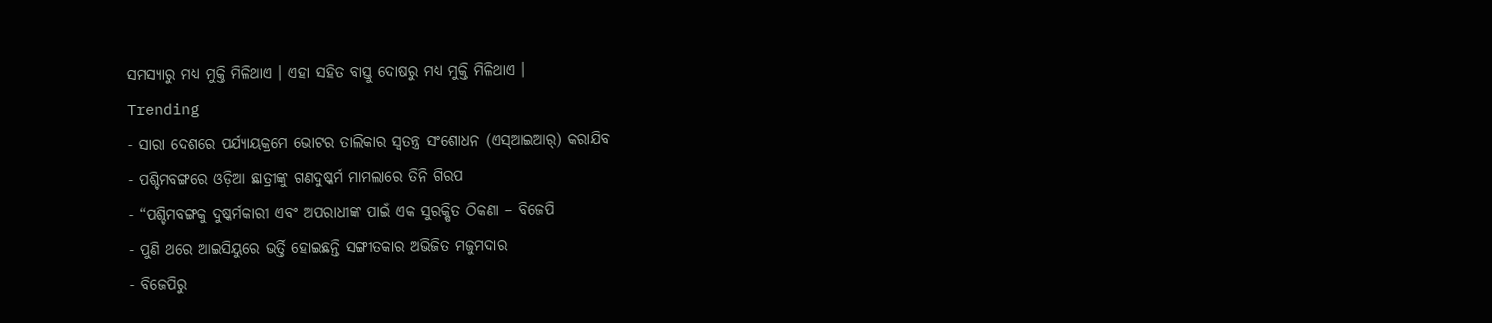ସମସ୍ୟାରୁ ମଧ୍ୟ ମୁକ୍ତି ମିଳିଥାଏ । ଏହା ସହିତ ବାସ୍ତୁ ଦୋଷରୁ ମଧ୍ୟ ମୁକ୍ତି ମିଳିଥାଏ ।
Trending
- ସାରା ଦେଶରେ ପର୍ଯ୍ୟାୟକ୍ରମେ ଭୋଟର ତାଲିକାର ସ୍ୱତନ୍ତ୍ର ସଂଶୋଧନ (ଏସ୍ଆଇଆର୍) କରାଯିବ
- ପଶ୍ଚିମବଙ୍ଗରେ ଓଡ଼ିଆ ଛାତ୍ରୀଙ୍କୁ ଗଣଦୁଷ୍କର୍ମ ମାମଲାରେ ତିନି ଗିରପ
- “ପଶ୍ଚିମବଙ୍ଗକୁ ଦୁଷ୍କର୍ମକାରୀ ଏବଂ ଅପରାଧୀଙ୍କ ପାଇଁ ଏକ ସୁରକ୍ଷିତ ଠିକଣା – ବିଜେପି
- ପୁଣି ଥରେ ଆଇସିୟୁରେ ଭର୍ତ୍ତି ହୋଇଛନ୍ତି ସଙ୍ଗୀତକାର ଅଭିଜିତ ମଜୁମଦାର
- ବିଜେପିରୁ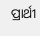ପ୍ରାର୍ଥୀ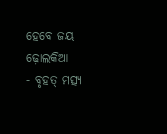ହେବେ ଜୟ ଢ଼ୋଲକିଆ
- ବୃହତ୍ ମତ୍ସ୍ୟ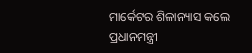ମାର୍କେଟର ଶିଳାନ୍ୟାସ କଲେ ପ୍ରଧାନମନ୍ତ୍ରୀ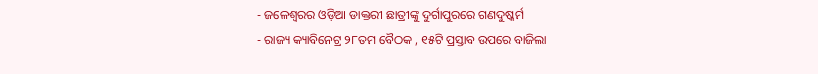- ଜଳେଶ୍ୱରର ଓଡ଼ିଆ ଡାକ୍ତରୀ ଛାତ୍ରୀଙ୍କୁ ଦୁର୍ଗାପୁରରେ ଗଣଦୁଷ୍କର୍ମ
- ରାଜ୍ୟ କ୍ୟାବିନେଟ୍ର ୨୮ତମ ବୈଠକ , ୧୫ଟି ପ୍ରସ୍ତାବ ଉପରେ ବାଜିଲା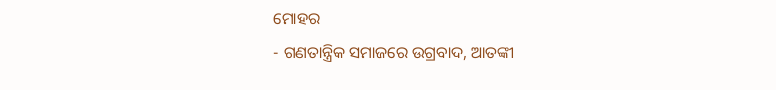ମୋହର
- ଗଣତାନ୍ତ୍ରିକ ସମାଜରେ ଉଗ୍ରବାଦ, ଆତଙ୍କୀ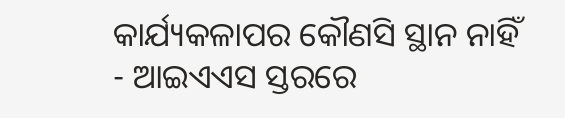କାର୍ଯ୍ୟକଳାପର କୌଣସି ସ୍ଥାନ ନାହିଁ
- ଆଇଏଏସ ସ୍ତରରେ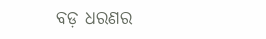ବଡ଼ ଧରଣର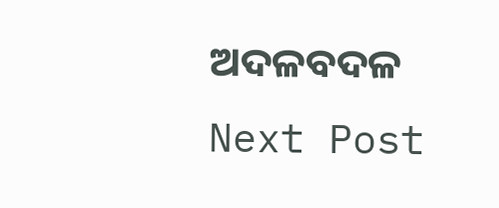ଅଦଳବଦଳ
Next Post